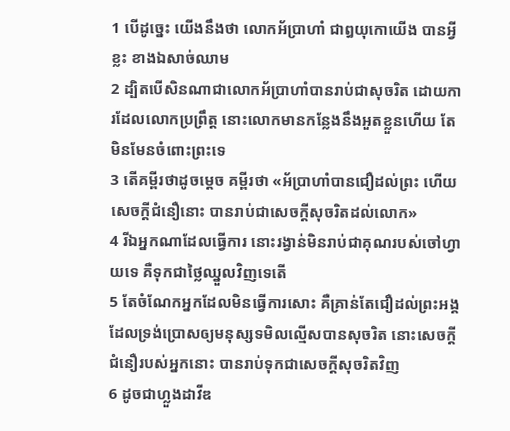1 បើដូច្នេះ យើងនឹងថា លោកអ័ប្រាហាំ ជាឰយុកោយើង បានអ្វីខ្លះ ខាងឯសាច់ឈាម
2 ដ្បិតបើសិនណាជាលោកអ័ប្រាហាំបានរាប់ជាសុចរិត ដោយការដែលលោកប្រព្រឹត្ត នោះលោកមានកន្លែងនឹងអួតខ្លួនហើយ តែមិនមែនចំពោះព្រះទេ
3 តើគម្ពីរថាដូចម្តេច គម្ពីរថា «អ័ប្រាហាំបានជឿដល់ព្រះ ហើយសេចក្តីជំនឿនោះ បានរាប់ជាសេចក្តីសុចរិតដល់លោក»
4 រីឯអ្នកណាដែលធ្វើការ នោះរង្វាន់មិនរាប់ជាគុណរបស់ចៅហ្វាយទេ គឺទុកជាថ្លៃឈ្នួលវិញទេតើ
5 តែចំណែកអ្នកដែលមិនធ្វើការសោះ គឺគ្រាន់តែជឿដល់ព្រះអង្គ ដែលទ្រង់ប្រោសឲ្យមនុស្សទមិលល្មើសបានសុចរិត នោះសេចក្តីជំនឿរបស់អ្នកនោះ បានរាប់ទុកជាសេចក្តីសុចរិតវិញ
6 ដូចជាហ្លួងដាវីឌ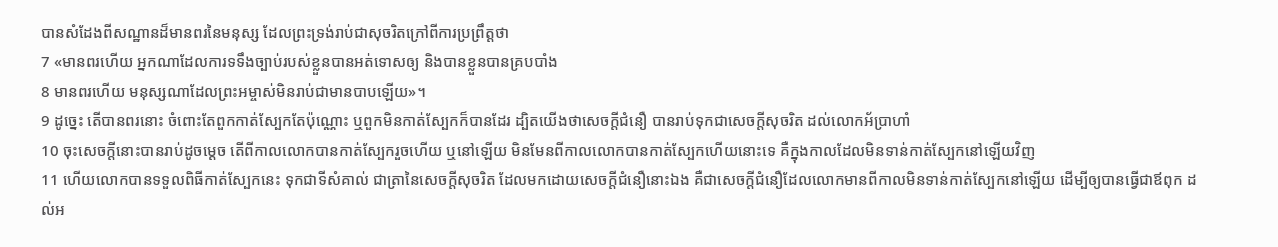បានសំដែងពីសណ្ឋានដ៏មានពរនៃមនុស្ស ដែលព្រះទ្រង់រាប់ជាសុចរិតក្រៅពីការប្រព្រឹត្តថា
7 «មានពរហើយ អ្នកណាដែលការទទឹងច្បាប់របស់ខ្លួនបានអត់ទោសឲ្យ និងបានខ្លួនបានគ្របបាំង
8 មានពរហើយ មនុស្សណាដែលព្រះអម្ចាស់មិនរាប់ជាមានបាបឡើយ»។
9 ដូច្នេះ តើបានពរនោះ ចំពោះតែពួកកាត់ស្បែកតែប៉ុណ្ណោះ ឬពួកមិនកាត់ស្បែកក៏បានដែរ ដ្បិតយើងថាសេចក្តីជំនឿ បានរាប់ទុកជាសេចក្តីសុចរិត ដល់លោកអ័ប្រាហាំ
10 ចុះសេចក្តីនោះបានរាប់ដូចម្តេច តើពីកាលលោកបានកាត់ស្បែករួចហើយ ឬនៅឡើយ មិនមែនពីកាលលោកបានកាត់ស្បែកហើយនោះទេ គឺក្នុងកាលដែលមិនទាន់កាត់ស្បែកនៅឡើយវិញ
11 ហើយលោកបានទទួលពិធីកាត់ស្បែកនេះ ទុកជាទីសំគាល់ ជាត្រានៃសេចក្តីសុចរិត ដែលមកដោយសេចក្តីជំនឿនោះឯង គឺជាសេចក្តីជំនឿដែលលោកមានពីកាលមិនទាន់កាត់ស្បែកនៅឡើយ ដើម្បីឲ្យបានធ្វើជាឪពុក ដល់អ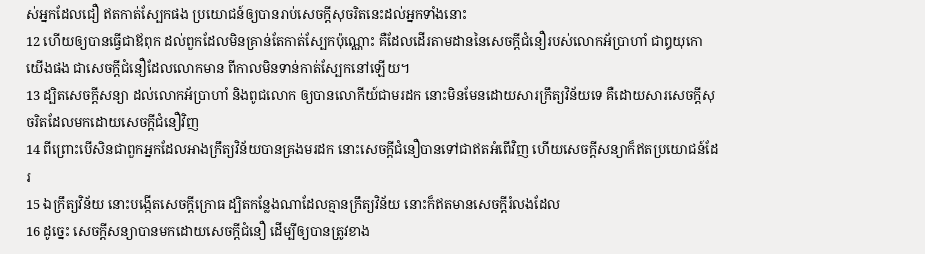ស់អ្នកដែលជឿ ឥតកាត់ស្បែកផង ប្រយោជន៍ឲ្យបានរាប់សេចក្តីសុចរិតនេះដល់អ្នកទាំងនោះ
12 ហើយឲ្យបានធ្វើជាឪពុក ដល់ពួកដែលមិនគ្រាន់តែកាត់ស្បែកប៉ុណ្ណោះ គឺដែលដើរតាមដាននៃសេចក្តីជំនឿរបស់លោកអ័ប្រាហាំ ជាឰយុកោយើងផង ជាសេចក្តីជំនឿដែលលោកមាន ពីកាលមិនទាន់កាត់ស្បែកនៅឡើយ។
13 ដ្បិតសេចក្តីសន្យា ដល់លោកអ័ប្រាហាំ និងពូជលោក ឲ្យបានលោកីយ៍ជាមរដក នោះមិនមែនដោយសារក្រឹត្យវិន័យទេ គឺដោយសារសេចក្តីសុចរិតដែលមកដោយសេចក្តីជំនឿវិញ
14 ពីព្រោះបើសិនជាពួកអ្នកដែលអាងក្រឹត្យវិន័យបានគ្រងមរដក នោះសេចក្តីជំនឿបានទៅជាឥតអំពើវិញ ហើយសេចក្តីសន្យាក៏ឥតប្រយោជន៍ដែរ
15 ឯក្រឹត្យវិន័យ នោះបង្កើតសេចក្តីក្រោធ ដ្បិតកន្លែងណាដែលគ្មានក្រឹត្យវិន័យ នោះក៏ឥតមានសេចក្តីរំលងដែល
16 ដូច្នេះ សេចក្តីសន្យាបានមកដោយសេចក្តីជំនឿ ដើម្បីឲ្យបានត្រូវខាង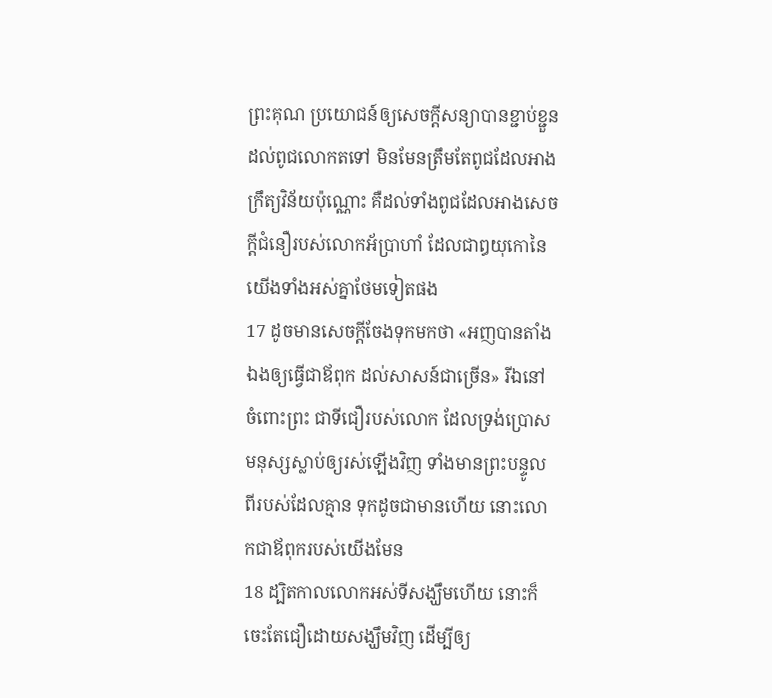ព្រះគុណ ប្រយោជន៍ឲ្យសេចក្តីសន្យាបានខ្ជាប់ខ្ជួន ដល់ពូជលោកតទៅ មិនមែនត្រឹមតែពូជដែលអាងក្រឹត្យវិន័យប៉ុណ្ណោះ គឺដល់ទាំងពូជដែលអាងសេចក្តីជំនឿរបស់លោកអ័ប្រាហាំ ដែលជាឰយុកោនៃយើងទាំងអស់គ្នាថែមទៀតផង
17 ដូចមានសេចក្តីចែងទុកមកថា «អញបានតាំងឯងឲ្យធ្វើជាឪពុក ដល់សាសន៍ជាច្រើន» រីឯនៅចំពោះព្រះ ជាទីជឿរបស់លោក ដែលទ្រង់ប្រោសមនុស្សស្លាប់ឲ្យរស់ឡើងវិញ ទាំងមានព្រះបន្ទូលពីរបស់ដែលគ្មាន ទុកដូចជាមានហើយ នោះលោកជាឪពុករបស់យើងមែន
18 ដ្បិតកាលលោកអស់ទីសង្ឃឹមហើយ នោះក៏ចេះតែជឿដោយសង្ឃឹមវិញ ដើម្បីឲ្យ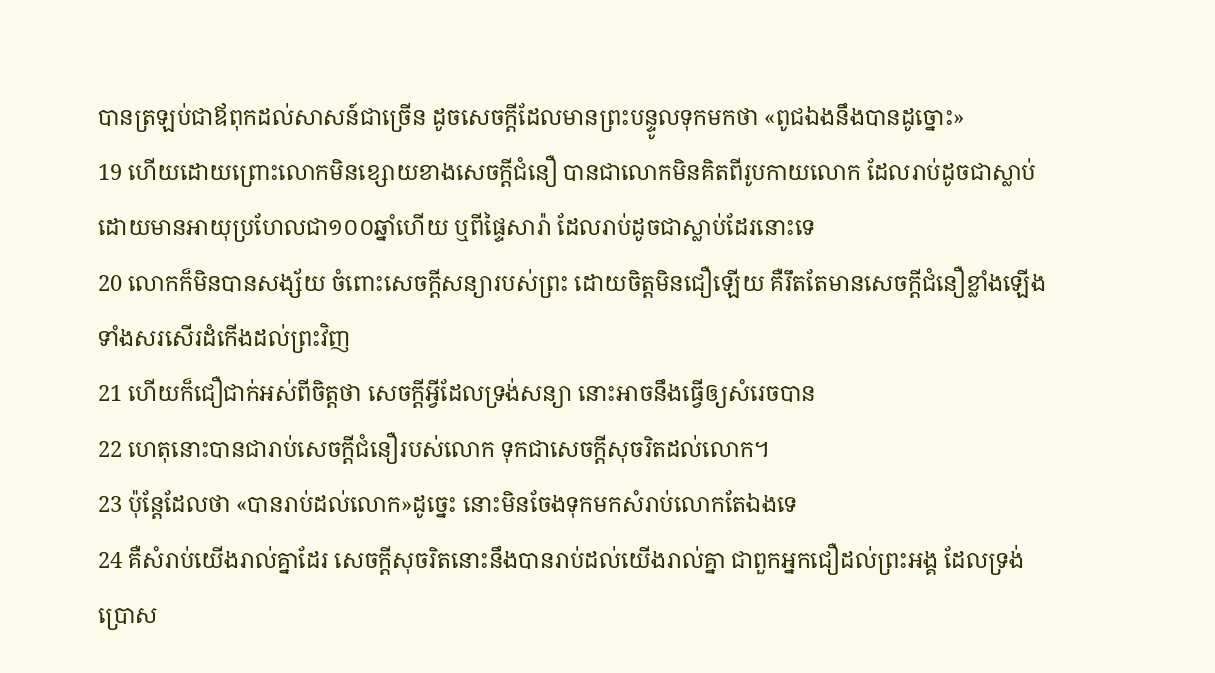បានត្រឡប់ជាឪពុកដល់សាសន៍ជាច្រើន ដូចសេចក្តីដែលមានព្រះបន្ទូលទុកមកថា «ពូជឯងនឹងបានដូច្នោះ»
19 ហើយដោយព្រោះលោកមិនខ្សោយខាងសេចក្តីជំនឿ បានជាលោកមិនគិតពីរូបកាយលោក ដែលរាប់ដូចជាស្លាប់ ដោយមានអាយុប្រហែលជា១០០ឆ្នាំហើយ ឬពីផ្ទៃសារ៉ា ដែលរាប់ដូចជាស្លាប់ដែរនោះទេ
20 លោកក៏មិនបានសង្ស័យ ចំពោះសេចក្តីសន្យារបស់ព្រះ ដោយចិត្តមិនជឿឡើយ គឺរឹតតែមានសេចក្តីជំនឿខ្លាំងឡើង ទាំងសរសើរដំកើងដល់ព្រះវិញ
21 ហើយក៏ជឿជាក់អស់ពីចិត្តថា សេចក្តីអ្វីដែលទ្រង់សន្យា នោះអាចនឹងធ្វើឲ្យសំរេចបាន
22 ហេតុនោះបានជារាប់សេចក្តីជំនឿរបស់លោក ទុកជាសេចក្តីសុចរិតដល់លោក។
23 ប៉ុន្តែដែលថា «បានរាប់ដល់លោក»ដូច្នេះ នោះមិនចែងទុកមកសំរាប់លោកតែឯងទេ
24 គឺសំរាប់យើងរាល់គ្នាដែរ សេចក្តីសុចរិតនោះនឹងបានរាប់ដល់យើងរាល់គ្នា ជាពួកអ្នកជឿដល់ព្រះអង្គ ដែលទ្រង់ប្រោស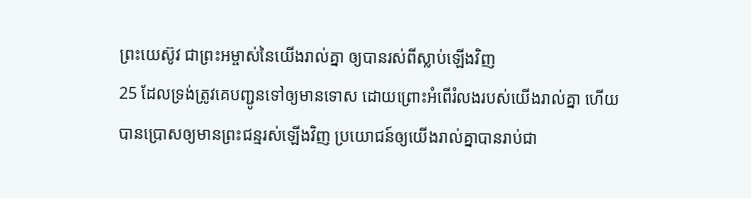ព្រះយេស៊ូវ ជាព្រះអម្ចាស់នៃយើងរាល់គ្នា ឲ្យបានរស់ពីស្លាប់ឡើងវិញ
25 ដែលទ្រង់ត្រូវគេបញ្ជូនទៅឲ្យមានទោស ដោយព្រោះអំពើរំលងរបស់យើងរាល់គ្នា ហើយបានប្រោសឲ្យមានព្រះជន្មរស់ឡើងវិញ ប្រយោជន៍ឲ្យយើងរាល់គ្នាបានរាប់ជា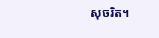សុចរិត។